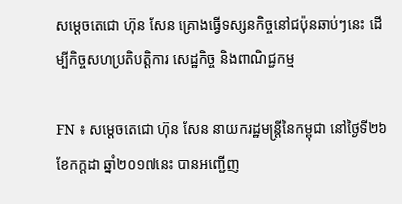សម្តេចតេជោ ហ៊ុន សែន គ្រោងធ្វើទស្សនកិច្ចនៅជប៉ុនឆាប់ៗនេះ ដើម្បីកិច្ចសហប្រតិបត្តិការ សេដ្ឋកិច្ច និងពាណិជ្ជកម្ម

FN ៖ សម្តេចតេជោ ហ៊ុន សែន នាយករដ្ឋមន្ត្រីនៃកម្ពុជា នៅថ្ងៃទី២៦ ខែកក្តដា ឆ្នាំ២០១៧នេះ បានអញ្ជើញ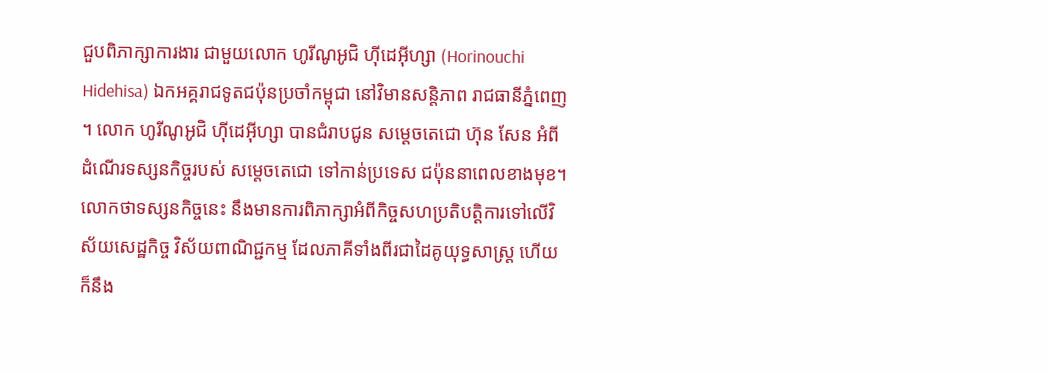ជួបពិភាក្សាការងារ ជាមួយលោក ហូរីណូអូជិ ហ៊ីដេអ៊ីហ្សា (Horinouchi Hidehisa) ឯកអគ្គរាជទូតជប៉ុនប្រចាំកម្ពុជា នៅវិមានសន្តិភាព រាជធានីភ្នំពេញ ។ លោក ហូរីណូអូជិ ហ៊ីដេអ៊ីហ្សា បានជំរាបជូន សម្តេចតេជោ ហ៊ុន សែន អំពីដំណើរទស្សនកិច្ចរបស់ សម្តេចតេជោ ទៅកាន់ប្រទេស ជប៉ុននាពេលខាងមុខ។ លោកថាទស្សនកិច្ចនេះ នឹងមានការពិភាក្សាអំពីកិច្ចសហប្រតិបត្តិការទៅលើវិស័យសេដ្ឋកិច្ច វិស័យពាណិជ្ជកម្ម ដែលភាគីទាំងពីរជាដៃគូយុទ្ធសាស្ត្រ ហើយក៏នឹង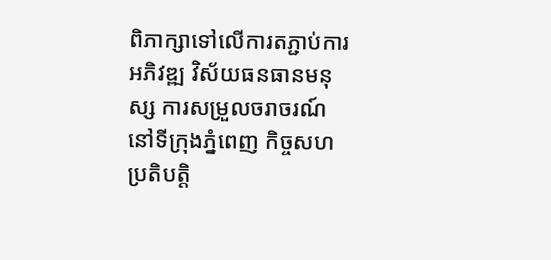ពិភាក្សាទៅលើការតភ្ជាប់ការអភិវឌ្ឍ វិស័យធនធានមនុស្ស ការសម្រួលចរាចរណ៍ នៅទីក្រុងភ្នំពេញ កិច្ចសហប្រតិបត្តិ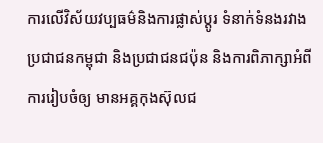ការលើវិស័យវប្បធម៌និងការផ្លាស់ប្តូរ ទំនាក់ទំនងរវាងប្រជាជនកម្ពុជា និងប្រជាជនជប៉ុន និងការពិភាក្សាអំពីការរៀបចំឲ្យ មានអគ្គកុងស៊ុលជ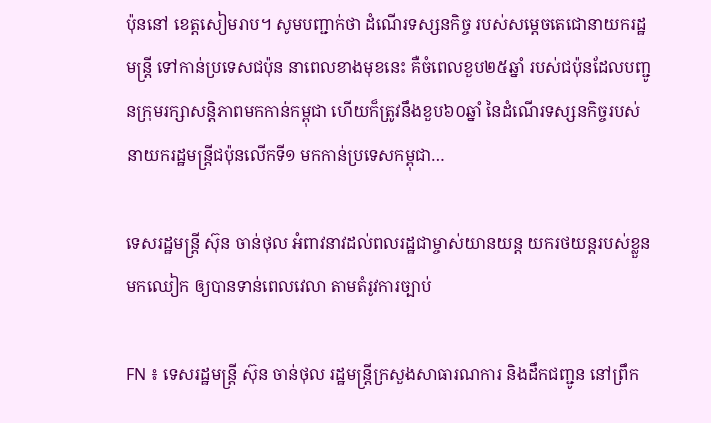ប៉ុននៅ ខេត្តសៀមរាប។ សូមបញ្ជាក់ថា ដំណើរទស្សនកិច្ច របស់សម្តេចតេជោនាយករដ្ឋមន្ត្រី ទៅកាន់ប្រទេសជប៉ុន នាពេលខាងមុខនេះ គឺចំពេលខួប២៥ឆ្នាំ របស់ជប៉ុនដែលបញ្ជូនក្រុមរក្សាសន្តិភាពមកកាន់កម្ពុជា ហើយក៏ត្រូវនឹងខួប៦០ឆ្នាំ នៃដំណើរទស្សនកិច្ចរបស់ នាយករដ្ឋមន្ត្រីជប៉ុនលើកទី១ មកកាន់ប្រទេសកម្ពុជា…

ទេសរដ្ឋមន្ដ្រី ស៊ុន ចាន់ថុល អំពាវនាវដល់ពលរដ្ឋជាម្ចាស់យានយន្ត យករថយន្តរបស់ខ្លួនមកឈៀក ឲ្យបានទាន់ពេលវេលា តាមតំរូវការច្បាប់

FN ៖ ទេសរដ្ឋមន្ត្រី ស៊ុន ចាន់ថុល រដ្ឋមន្ត្រីក្រសួងសាធារណការ និងដឹកជញ្ជូន នៅព្រឹក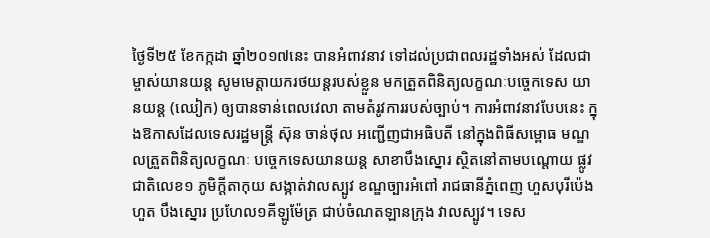ថ្ងៃទី២៥ ខែកក្កដា ឆ្នាំ២០១៧នេះ បានអំពាវនាវ ទៅដល់ប្រជាពលរដ្ឋទាំងអស់ ដែលជាម្ចាស់យានយន្ត សូមមេត្តាយករថយន្តរបស់ខ្លួន មកត្រួតពិនិត្យលក្ខណៈបច្ចេកទេស យានយន្ត (ឈៀក) ឲ្យបានទាន់ពេលវេលា តាមតំរូវការរបស់ច្បាប់។ ការអំពាវនាវបែបនេះ ក្នុងឱកាសដែលទេសរដ្ឋមន្ត្រី ស៊ុន ចាន់ថុល អញ្ជើញជាអធិបតី នៅក្នុងពិធីសម្ពោធ មណ្ឌលត្រួតពិនិត្យលក្ខណៈ បច្ចេកទេសយានយន្ត សាខាបឹងស្នោរ ស្ថិតនៅតាមបណ្តោយ ផ្លូវជាតិលេខ១ ភូមិក្តីតាកុយ សង្កាត់វាលស្បូវ ខណ្ឌច្បារអំពៅ រាជធានីភ្នំពេញ ហួសបុរីប៉េងហួត បឹងស្នោរ ប្រហែល១គីឡូម៉ែត្រ ជាប់ចំណតឡានក្រុង វាលស្បូវ។ ទេស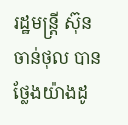រដ្ឋមន្ត្រី ស៊ុន ចាន់ថុល បានថ្លែងយ៉ាងដូ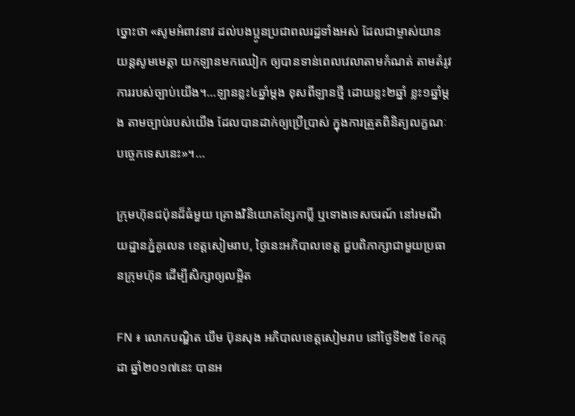ច្នោះថា «សូមអំពាវនាវ ដល់បងប្អូនប្រជាពលរដ្ឋទាំងអស់ ដែលជាម្ចាស់យានយន្តសូមមេត្តា យកឡានមកឈៀក ឲ្យបានទាន់ពេលវេលាតាមកំណត់ តាមតំរូវការរបស់ច្បាប់យើង។…ឡានខ្លះ៤ឆ្នាំម្ដង ខុសពីឡានថ្មី ដោយខ្លះ២ឆ្នាំ ខ្លះ១ឆ្នាំម្ដង តាមច្បាប់របស់យើង ដែលបានដាក់ឲ្យប្រើប្រាស់ ក្នុងការត្រួតពិនិត្យលក្ខណៈបច្ចេកទេសនេះ»។…

ក្រុមហ៊ុនជប៉ុនដ៏ធំមួយ គ្រោងវិនិយោគខ្សែកាប្លិ៍ ឬទោងទេសចរណ៍ នៅរមណីយដ្ឋានភ្នំគូលេន ខេត្តសៀមរាប, ថ្ងៃនេះអភិបាលខេត្ត ជួបពិភាក្សាជាមួយប្រធានក្រុមហ៊ុន ដើម្បីសិក្សាឲ្យលម្អិត

FN ៖ លោកបណ្ឌិត ឃឹម ប៊ុនសុង អភិបាលខេត្តសៀមរាប នៅថ្ងៃទី២៥ ខែកក្កដា ឆ្នាំ២០១៧នេះ បានអ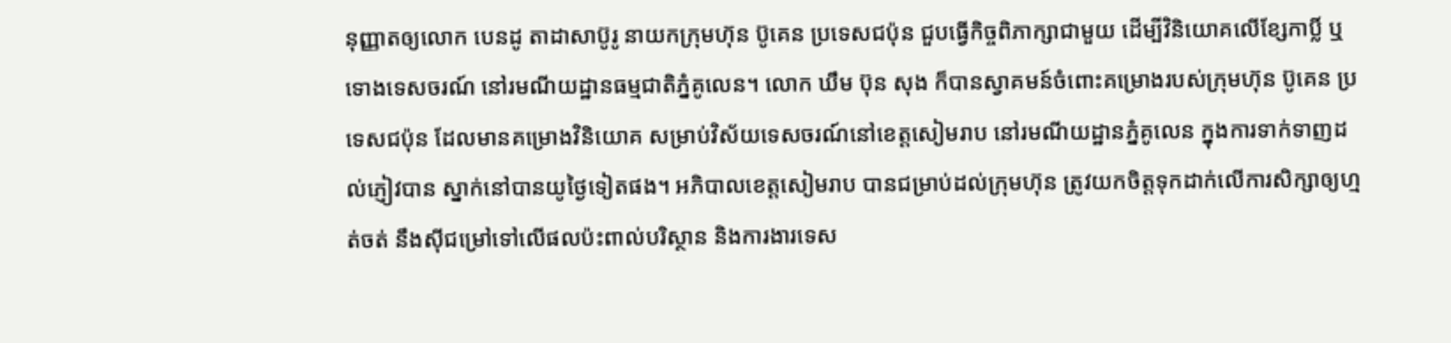នុញ្ញាតឲ្យលោក បេនដូ តាដាសាប៊ូរូ នាយកក្រុមហ៊ុន ប៊ូគេន ប្រទេសជប៉ុន ជួបធ្វើកិច្ចពិភាក្សាជាមួយ ដើម្បីវិនិយោគលើខ្សែកាប្លិ៍ ឬទោងទេសចរណ៍ នៅរមណីយដ្ឋានធម្មជាតិភ្នំគូលេន។ លោក ឃឹម ប៊ុន សុង ក៏បានស្វាគមន៍ចំពោះគម្រោងរបស់ក្រុមហ៊ុន ប៊ូគេន ប្រទេសជប៉ុន ដែលមានគម្រោងវិនិយោគ សម្រាប់វិស័យទេសចរណ៍នៅខេត្តសៀមរាប នៅរមណីយដ្ឋានភ្នំគូលេន ក្នុងការទាក់ទាញដល់ភ្ញៀវបាន ស្នាក់នៅបានយូថ្ងៃទៀតផង។ អភិបាលខេត្តសៀមរាប បានជម្រាប់ដល់ក្រុមហ៊ុន ត្រូវយកចិត្តទុកដាក់លើការសិក្សាឲ្យហ្មត់ចត់ នឹងស៊ីជម្រៅទៅលើផលប៉ះពាល់បរិស្ថាន និងការងារទេស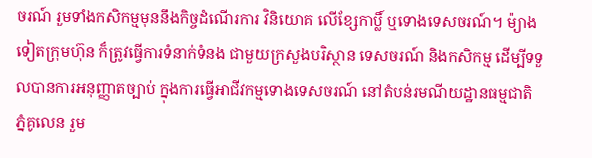ចរណ៍ រួមទាំងកសិកម្មមុននឹងកិច្ចដំណើរការ វិនិយោគ លើខ្សែកាប្លិ៍ ឬទោងទេសចរណ៍។ ម៉្យាងទៀតក្រុមហ៊ុន ក៏ត្រូវធ្វើការទំនាក់ទំនង ជាមួយក្រសួងបរិស្ថាន ទេសចរណ៍ និងកសិកម្ម ដើម្បីទទួលបានការអនុញ្ញាតច្បាប់ ក្នុងការធ្វើអាជីវកម្មទោងទេសចរណ៍ នៅតំបន់រមណីយដ្ឋានធម្មជាតិភ្នំគូលេន រួម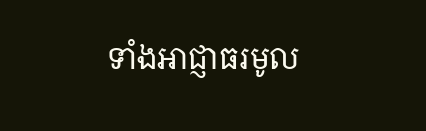ទាំងអាជ្ញាធរមូល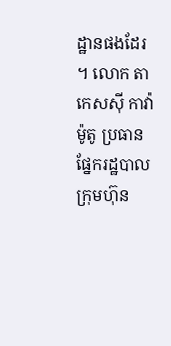ដ្ឋានផងដែរ។ លោក តាកេសស៊ី កាវ៉ាម៉ូតូ ប្រធានផ្នែករដ្ឋបាលក្រុមហ៊ុន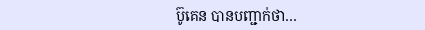ប៊ូគេន បានបញ្ជាក់ថា…